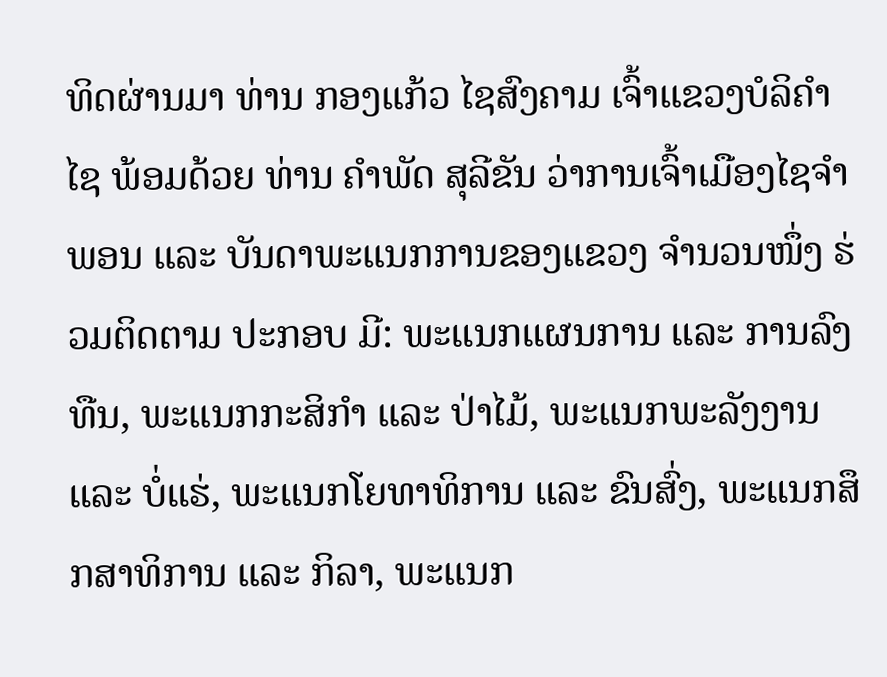ທິດຜ່ານມາ ທ່ານ ກອງແກ້ວ ໄຊສົງຄາມ ເຈົ້າແຂວງບໍລິຄຳໄຊ ພ້ອມດ້ວຍ ທ່ານ ຄຳພັດ ສຸລີຂັນ ວ່າການເຈົ້າເມືອງໄຊຈຳພອນ ແລະ ບັນດາພະແນກການຂອງແຂວງ ຈຳນວນໜຶ່ງ ຮ່ວມຕິດຕາມ ປະກອບ ມີ: ພະແນກແຜນການ ແລະ ການລົງທືນ, ພະແນກກະສິກຳ ແລະ ປ່າໄມ້, ພະແນກພະລັງງານ ແລະ ບໍ່ແຮ່, ພະແນກໂຍທາທິການ ແລະ ຂົນສົ່ງ, ພະແນກສຶກສາທິການ ແລະ ກິລາ, ພະແນກ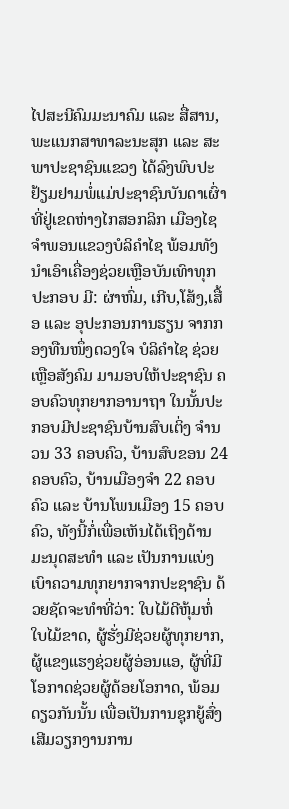ໄປສະນີຄົມມະນາຄົມ ແລະ ສື່ສານ, ພະແນກສາທາລະນະສຸກ ແລະ ສະພາປະຊາຊົນແຂວງ ໄດ້ລົງພົບປະຢ້ຽມຢາມພໍ່ແມ່ປະຊາຊົນບັນດາເຜົ່າ ທີ່ຢູ່ເຂດຫ່າງໄກສອກລິກ ເມືອງໄຊຈຳພອນແຂວງບໍລິຄຳໄຊ ພ້ອມທັງນຳເອົາເຄື່ອງຊ່ວຍເຫຼືອບັນເທົາທຸກປະກອບ ມີ: ຜ່າຫົ່ມ, ເກີບ,ໂສ້ງ,ເສື້ອ ແລະ ອຸປະກອນການຮຽນ ຈາກກອງທືນໜຶ່ງດວງໃຈ ບໍລິຄຳໄຊ ຊ່ວຍເຫຼືອສັງຄົມ ມາມອບໃຫ້ປະຊາຊົນ ຄອບຄົວທຸກຍາກອານາຖາ ໃນນັ້ນປະກອບມີປະຊາຊົນບ້ານສົບເຕິ່ງ ຈຳນວນ 33 ຄອບຄົວ, ບ້ານສົບຂອນ 24 ຄອບຄົວ, ບ້ານເມືອງຈຳ 22 ຄອບຄົວ ແລະ ບ້ານໂພນເມືອງ 15 ຄອບຄົວ, ທັງນີ້ກໍ່ເພື່ອເຫັນໄດ້ເຖິງດ້ານມະນຸດສະທຳ ແລະ ເປັນການແບ່ງເບົາຄວາມທຸກຍາກຈາກປະຊາຊົນ ດ້ວຍຊັດຈະທຳທີ່ວ່າ: ໃບໄມ້ດີຫຸ້ມຫໍ່ໃບໄມ້ຂາດ, ຜູ້ຮັ່ງມີຊ່ວຍຜູ້ທຸກຍາກ, ຜູ້ແຂງແຮງຊ່ວຍຜູ້ອ່ອນແອ, ຜູ້ທີ່ມີໂອກາດຊ່ວຍຜູ້ດ້ອຍໂອກາດ, ພ້ອມດຽວກັນນັ້ນ ເພື່ອເປັນການຊຸກຍູ້ສົ່ງເສີມວຽກງານການ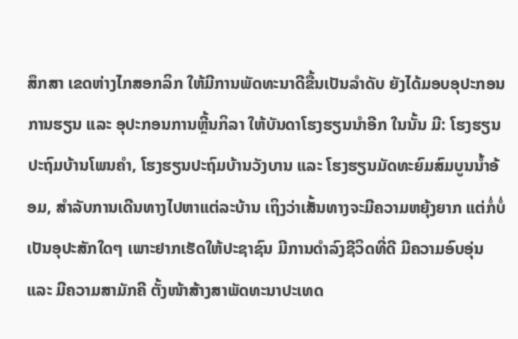ສຶກສາ ເຂດຫ່າງໄກສອກລິກ ໃຫ້ມີການພັດທະນາດີຂື້ນເປັນລຳດັບ ຍັງໄດ້ມອບອຸປະກອນການຮຽນ ແລະ ອຸປະກອນການຫຼີ້ນກິລາ ໃຫ້ບັນດາໂຮງຮຽນນຳອີກ ໃນນັ້ນ ມີ: ໂຮງຮຽນປະຖົມບ້ານໂພນຄຳ, ໂຮງຮຽນປະຖົມບ້ານວັງບານ ແລະ ໂຮງຮຽນມັດທະຍົມສົມບູນນໍ້າອ້ອມ, ສໍາລັບການເດີນທາງໄປຫາແຕ່ລະບ້ານ ເຖິງວ່າເສັ້ນທາງຈະມີຄວາມຫຍຸ້ງຍາກ ແຕ່ກໍ່ບໍ່ເປັນອຸປະສັກໃດໆ ເພາະຢາກເຮັດໃຫ້ປະຊາຊົນ ມີການດຳລົງຊີວິດທີ່ດີ ມີຄວາມອົບອຸ່ນ ແລະ ມີຄວາມສາມັກຄີ ຕັ້ງໜ້າສ້າງສາພັດທະນາປະເທດ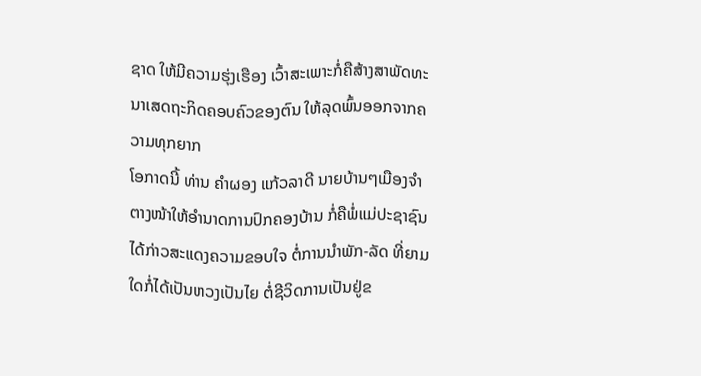ຊາດ ໃຫ້ມີຄວາມຮຸ່ງເຮືອງ ເວົ້າສະເພາະກໍ່ຄືສ້າງສາພັດທະນາເສດຖະກິດຄອບຄົວຂອງຕົນ ໃຫ້ລຸດພົ້ນອອກຈາກຄວາມທຸກຍາກ
ໂອກາດນີ້ ທ່ານ ຄຳຜອງ ແກ້ວລາດີ ນາຍບ້ານໆເມືອງຈຳ ຕາງໜ້າໃຫ້ອໍານາດການປົກຄອງບ້ານ ກໍ່ຄືພໍ່ແມ່ປະຊາຊົນ ໄດ້ກ່າວສະແດງຄວາມຂອບໃຈ ຕໍ່ການນຳພັກ-ລັດ ທີ່ຍາມໃດກໍ່ໄດ້ເປັນຫວງເປັນໄຍ ຕໍ່ຊີວິດການເປັນຢູ່ຂ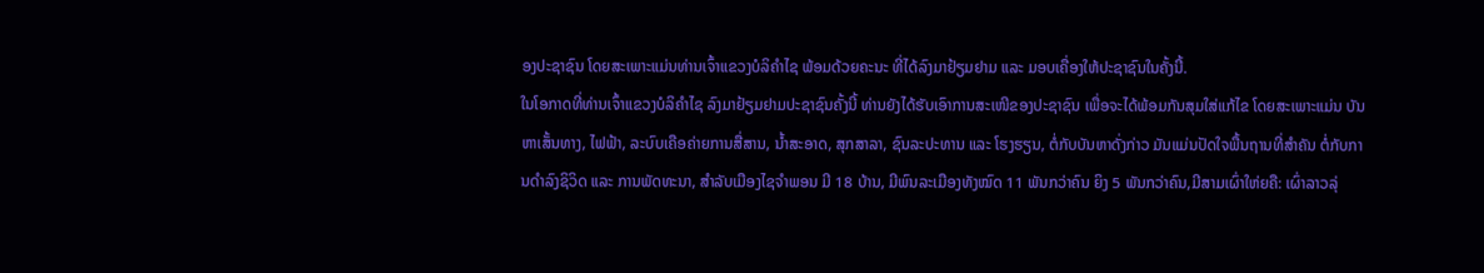ອງປະຊາຊົນ ໂດຍສະເພາະແມ່ນທ່ານເຈົ້າແຂວງບໍລິຄຳໄຊ ພ້ອມດ້ວຍຄະນະ ທີ່ໄດ້ລົງມາຢ້ຽມຢາມ ແລະ ມອບເຄື່ອງໃຫ້ປະຊາຊົນໃນຄັ້ງນີ້.
ໃນໂອກາດທີ່ທ່ານເຈົ້າແຂວງບໍລິຄຳໄຊ ລົງມາຢ້ຽມຢາມປະຊາຊົນຄັ້ງນີ້ ທ່ານຍັງໄດ້ຮັບເອົາການສະເໜີຂອງປະຊາຊົນ ເພື່ອຈະໄດ້ພ້ອມກັນສຸມໃສ່ແກ້ໄຂ ໂດຍສະເພາະແມ່ນ ບັນຫາເສັ້ນທາງ, ໄຟຟ້າ, ລະບົບເຄືອຄ່າຍການສື່ສານ, ນ້ຳສະອາດ, ສຸກສາລາ, ຊົນລະປະທານ ແລະ ໂຮງຮຽນ, ຕໍ່ກັບບັນຫາດັ່ງກ່າວ ມັນແມ່ນປັດໃຈພື້ນຖານທີ່ສຳຄັນ ຕໍ່ກັບການດຳລົງຊິວິດ ແລະ ການພັດທະນາ, ສຳລັບເມືອງໄຊຈຳພອນ ມີ 18 ບ້ານ, ມີພົນລະເມືອງທັງໝົດ 11 ພັນກວ່າຄົນ ຍິງ 5 ພັນກວ່າຄົນ,ມີສາມເຜົ່າໃຫ່ຍຄື: ເຜົ່າລາວລຸ່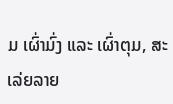ມ ເຜົ່າມົ່ງ ແລະ ເຜົ່າຕຸມ, ສະເລ່ຍລາຍ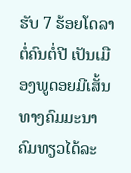ຮັບ 7 ຮ້ອຍໂດລາ ຕໍ່ຄົນຕໍ່ປີ ເປັນເມືອງພູດອຍມີເສັ້ນທາງຄົມມະນາຄົມທຽວໄດ້ລະ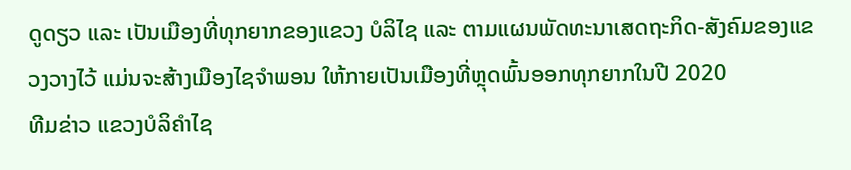ດູດຽວ ແລະ ເປັນເມືອງທີ່ທຸກຍາກຂອງແຂວງ ບໍລິໄຊ ແລະ ຕາມແຜນພັດທະນາເສດຖະກິດ-ສັງຄົມຂອງແຂວງວາງໄວ້ ແມ່ນຈະສ້າງເມືອງໄຊຈຳພອນ ໃຫ້ກາຍເປັນເມືອງທີ່ຫຼຸດພົ້ນອອກທຸກຍາກໃນປີ 2020
ທີມຂ່າວ ແຂວງບໍລິຄໍາໄຊ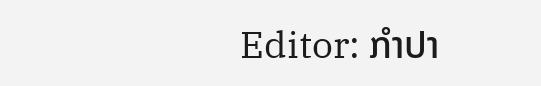Editor: ກຳປາ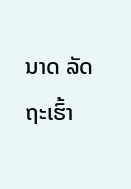ນາດ ລັດຖະເຮົ້າ